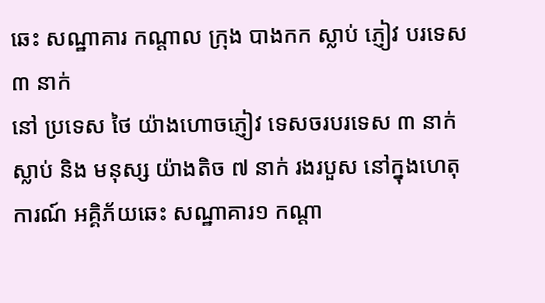ឆេះ សណ្ឋាគារ កណ្តាល ក្រុង បាងកក ស្លាប់ ភ្ញៀវ បរទេស ៣ នាក់
នៅ ប្រទេស ថៃ យ៉ាងហោចភ្ញៀវ ទេសចរបរទេស ៣ នាក់ ស្លាប់ និង មនុស្ស យ៉ាងតិច ៧ នាក់ រងរបួស នៅក្នុងហេតុការណ៍ អគ្គិភ័យឆេះ សណ្ឋាគារ១ កណ្តា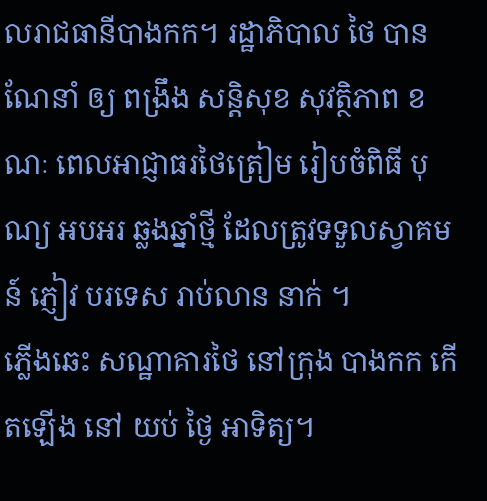លរាជធានីបាងកក។ រដ្ឋាភិបាល ថៃ បាន ណែនាំ ឲ្យ ពង្រឹង សន្តិសុខ សុវត្ថិភាព ខណៈ ពេលអាជ្ញាធរថៃត្រៀម រៀបចំពិធី បុណ្យ អបអរ ឆ្លងឆ្នាំថ្មី ដែលត្រូវទទួលស្វាគមន៍ ភ្ញៀវ បរទេស រាប់លាន នាក់ ។
ភ្លើងឆេះ សណ្ឋាគារថៃ នៅក្រុង បាងកក កើតឡើង នៅ យប់ ថ្ងៃ អាទិត្យ។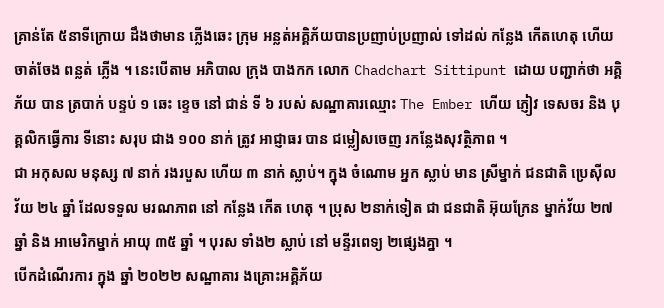គ្រាន់តែ ៥នាទីក្រោយ ដឹងថាមាន ភ្លើងឆេះ ក្រុម អន្លត់អគ្គិភ័យបានប្រញាប់ប្រញាល់ ទៅដល់ កន្លែង កើតហេតុ ហើយ ចាត់ចែង ពន្លត់ ភ្លើង ។ នេះបើតាម អភិបាល ក្រុង បាងកក លោក Chadchart Sittipunt ដោយ បញ្ជាក់ថា អគ្គិភ័យ បាន ត្របាក់ បន្ទប់ ១ ឆេះ ខ្ទេច នៅ ជាន់ ទី ៦ របស់ សណ្ឋាគារឈ្មោះ The Ember ហើយ ភ្ញៀវ ទេសចរ និង បុគ្គលិកធ្វើការ ទីនោះ សរុប ជាង ១០០ នាក់ ត្រូវ អាជ្ញាធរ បាន ជម្លៀសចេញ រកន្លែងសុវត្ថិភាព ។
ជា អកុសល មនុស្ស ៧ នាក់ រងរបួស ហើយ ៣ នាក់ ស្លាប់។ ក្នុង ចំណោម អ្នក ស្លាប់ មាន ស្រីម្នាក់ ជនជាតិ ប្រេស៊ីល វ័យ ២៤ ឆ្នាំ ដែលទទួល មរណភាព នៅ កន្លែង កើត ហេតុ ។ ប្រុស ២នាក់ទៀត ជា ជនជាតិ អ៊ុយក្រែន ម្នាក់វ័យ ២៧ ឆ្នាំ និង អាមេរិកម្នាក់ អាយុ ៣៥ ឆ្នាំ ។ បុរស ទាំង២ ស្លាប់ នៅ មន្ទីរពេទ្យ ២ផ្សេងគ្នា ។
បើកដំណើរការ ក្នុង ឆ្នាំ ២០២២ សណ្ឋាគារ ងគ្រោះអគ្គិភ័យ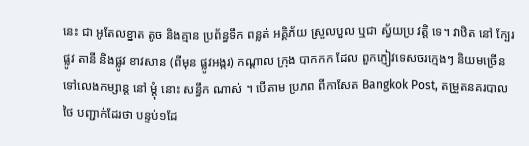នេះ ជា អូតែលខ្នាត តូច និងគ្មាន ប្រព័ន្ធទឹក ពន្លត់ អគ្គិភ័យ ស្រួលបួល ឬជា ស្វ័យប្រ វត្តិ ទេ។ វាឋិត នៅ ក្បែរផ្លូវ តានី និងផ្លូវ ខាវសាន (ពីមុន ផ្លូវអង្ករ) កណ្តាល ក្រុង បាកកក ដែល ពួកភ្ញៀវទេសចរក្មេងៗ និយមច្រើនទៅលេងកម្សាន្ត នៅ ម្តុំ នោះ សន្ធឹក ណាស់ ។ បើតាម ប្រភព ពីកាសែត Bangkok Post, តម្រួតនគរបាលថៃ បញ្ជាក់ដែរថា បន្ទប់១ដែ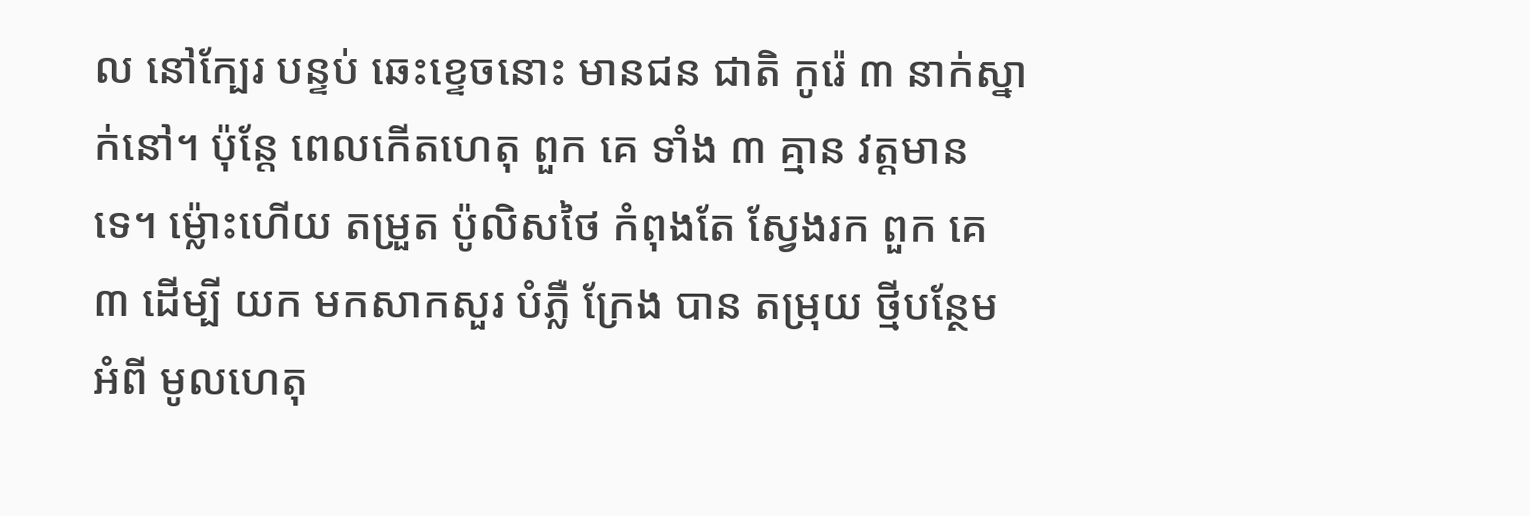ល នៅក្បែរ បន្ទប់ ឆេះខ្ទេចនោះ មានជន ជាតិ កូរ៉េ ៣ នាក់ស្នាក់នៅ។ ប៉ុន្តែ ពេលកើតហេតុ ពួក គេ ទាំង ៣ គ្មាន វត្តមាន ទេ។ ម្ល៉ោះហើយ តម្រួត ប៉ូលិសថៃ កំពុងតែ ស្វែងរក ពួក គេ ៣ ដើម្បី យក មកសាកសួរ បំភ្លឺ ក្រែង បាន តម្រុយ ថ្មីបន្ថែម អំពី មូលហេតុ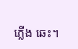ភ្លើង ឆេះ។